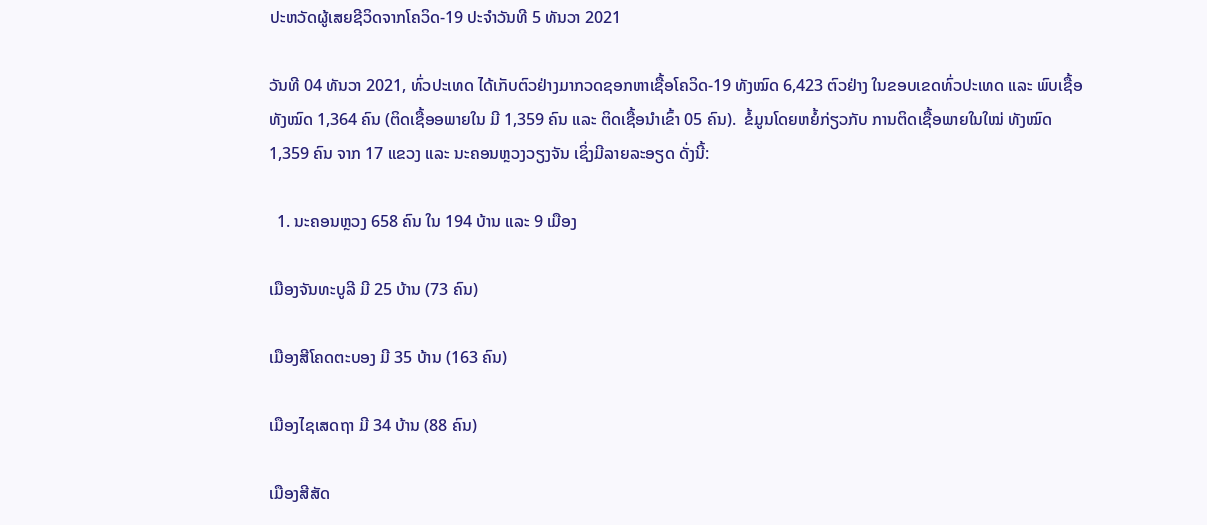ປະຫວັດຜູ້ເສຍຊີວິດຈາກໂຄວິດ-19 ປະຈໍາວັນທີ 5 ທັນວາ 2021

ວັນທີ 04 ທັນວາ 2021, ທົ່ວປະເທດ ໄດ້ເກັບຕົວຢ່າງມາກວດຊອກຫາເຊື້ອໂຄວິດ-19 ທັງໝົດ 6,423 ຕົວຢ່າງ ໃນຂອບເຂດທົ່ວປະເທດ ແລະ ພົບເຊື້ອ ທັງໝົດ 1,364 ຄົນ (ຕິດເຊື້ອອພາຍໃນ ມີ 1,359 ຄົນ ແລະ ຕິດເຊື້ອນໍາເຂົ້າ 05 ຄົນ).  ຂໍ້ມູນໂດຍຫຍໍ້ກ່ຽວກັບ ການຕິດເຊື້ອພາຍໃນໃໝ່ ທັງໝົດ 1,359 ຄົນ ຈາກ 17 ແຂວງ ແລະ ນະຄອນຫຼວງວຽງຈັນ ເຊິ່ງມີລາຍລະອຽດ ດັ່ງນີ້:

  1. ນະຄອນຫຼວງ 658 ຄົນ ໃນ 194 ບ້ານ ແລະ 9 ເມືອງ

ເມືອງຈັນທະບູລີ ມີ 25 ບ້ານ (73 ຄົນ)

ເມືອງສີໂຄດຕະບອງ ມີ 35 ບ້ານ (163 ຄົນ)

ເມືອງໄຊເສດຖາ ມີ 34 ບ້ານ (88 ຄົນ)

ເມືອງສີສັດ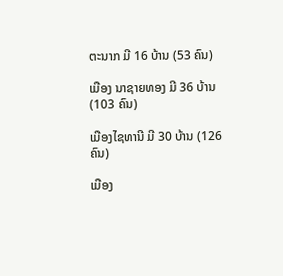ຕະນາກ ມີ 16 ບ້ານ (53 ຄົນ)

ເມືອງ ນາຊາຍທອງ ມີ 36 ບ້ານ (103 ຄົນ)

ເມືອງໄຊທານີ ມີ 30 ບ້ານ (126 ຄົນ)

ເມືອງ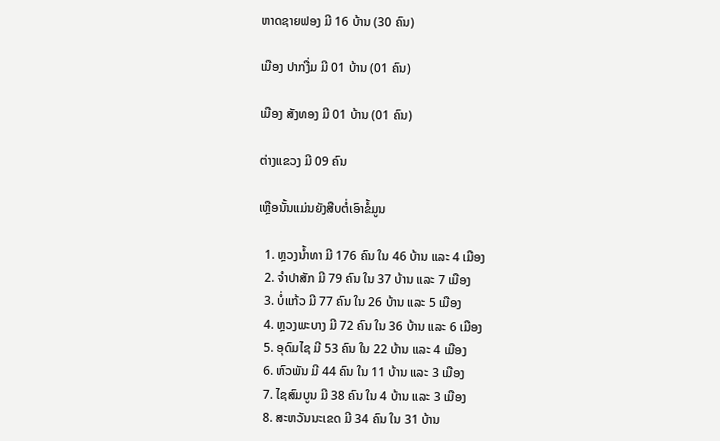ຫາດຊາຍຟອງ ມີ 16 ບ້ານ (30 ຄົນ)

ເມືອງ ປາກງື່ມ ມີ 01 ບ້ານ (01 ຄົນ)

ເມືອງ ສັງທອງ ມີ 01 ບ້ານ (01 ຄົນ)

ຕ່າງແຂວງ ມີ 09 ຄົນ

ເຫຼືອນັ້ນແມ່ນຍັງສືບຕໍ່ເອົາຂໍ້ມູນ

  1. ຫຼວງນໍ້າທາ ມີ 176 ຄົນ ໃນ 46 ບ້ານ ແລະ 4 ເມືອງ
  2. ຈຳປາສັກ ມີ 79 ຄົນ ໃນ 37 ບ້ານ ແລະ 7 ເມືອງ
  3. ບໍ່ແກ້ວ ມີ 77 ຄົນ ໃນ 26 ບ້ານ ແລະ 5 ເມືອງ
  4. ຫຼວງພະບາງ ມີ 72 ຄົນ ໃນ 36 ບ້ານ ແລະ 6 ເມືອງ
  5. ອຸດົມໄຊ ມີ 53 ຄົນ ໃນ 22 ບ້ານ ແລະ 4 ເມືອງ
  6. ຫົວພັນ ມີ 44 ຄົນ ໃນ 11 ບ້ານ ແລະ 3 ເມືອງ
  7. ໄຊສົມບູນ ມີ 38 ຄົນ ໃນ 4 ບ້ານ ແລະ 3 ເມືອງ
  8. ສະຫວັນນະເຂດ ມີ 34 ຄົນ ໃນ 31 ບ້ານ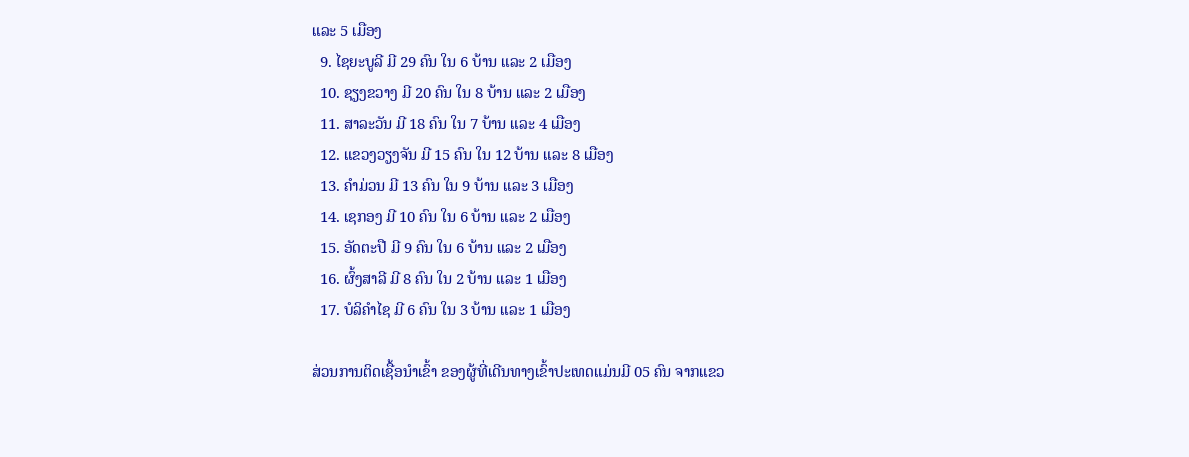ແລະ 5 ເມືອງ
  9. ໄຊຍະບູລີ ມີ 29 ຄົນ ໃນ 6 ບ້ານ ແລະ 2 ເມືອງ
  10. ຊຽງຂວາງ ມີ 20 ຄົນ ໃນ 8 ບ້ານ ແລະ 2 ເມືອງ
  11. ສາລະວັນ ມີ 18 ຄົນ ໃນ 7 ບ້ານ ແລະ 4 ເມືອງ
  12. ແຂວງວຽງຈັນ ມີ 15 ຄົນ ໃນ 12 ບ້ານ ແລະ 8 ເມືອງ
  13. ຄຳມ່ວນ ມີ 13 ຄົນ ໃນ 9 ບ້ານ ແລະ 3 ເມືອງ
  14. ເຊກອງ ມີ 10 ຄົນ ໃນ 6 ບ້ານ ແລະ 2 ເມືອງ
  15. ອັດຕະປື ມີ 9 ຄົນ ໃນ 6 ບ້ານ ແລະ 2 ເມືອງ
  16. ຜົ້ງສາລີ ມີ 8 ຄົນ ໃນ 2 ບ້ານ ແລະ 1 ເມືອງ
  17. ບໍລິຄຳໄຊ ມີ 6 ຄົນ ໃນ 3 ບ້ານ ແລະ 1 ເມືອງ

ສ່ວນການຕິດເຊື້ອນໍາເຂົ້າ ຂອງຜູ້ທີ່ເດີນທາງເຂົ້າປະເທດແມ່ນມີ 05 ຄົນ ຈາກແຂວ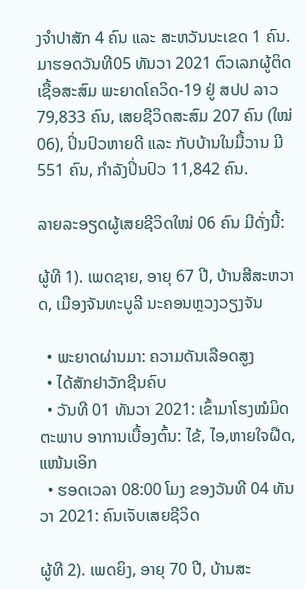ງຈຳປາສັກ 4 ຄົນ ແລະ ສະຫວັນນະເຂດ 1 ຄົນ. ມາຮອດວັນທີ05 ທັນວາ 2021 ຕົວເລກຜູ້ຕິດເຊື້ອສະສົມ ພະຍາດໂຄວິດ-19 ຢູ່ ສປປ ລາວ 79,833 ຄົນ, ເສຍຊີວິດສະສົມ 207 ຄົນ (ໃໝ່ 06), ປິ່ນປົວຫາຍດີ ແລະ ກັບບ້ານໃນມື້ວານ ມີ 551 ຄົນ, ກໍາລັງປິ່ນປົວ 11,842 ຄົນ.

ລາຍລະອຽດຜູ້ເສຍຊີວິດໃໝ່ 06 ຄົນ ມີດັ່ງນີ້:

ຜູ້ທີ 1). ເພດຊາຍ, ອາຍຸ 67 ປີ, ບ້ານສີສະຫວາດ, ເມືອງຈັນທະບູລີ ນະຄອນຫຼວງວຽງຈັນ

  • ພະຍາດຜ່ານມາ: ຄວາມດັນເລືອດສູງ
  • ໄດ້ສັກຢາວັກຊີນຄົບ
  • ວັນທີ 01 ທັນວາ 2021: ເຂົ້າມາໂຮງໝໍມິດຕະພາບ ອາການເບື້ອງຕົ້ນ: ໄຂ້, ໄອ,ຫາຍໃຈຝືດ, ແໜ້ນເອິກ
  • ຮອດເວລາ 08:00 ໂມງ ຂອງວັນທີ 04 ທັນວາ 2021: ຄົນເຈັບເສຍຊີວິດ

ຜູ້ທີ 2). ເພດຍິງ, ອາຍຸ 70 ປີ, ບ້ານສະ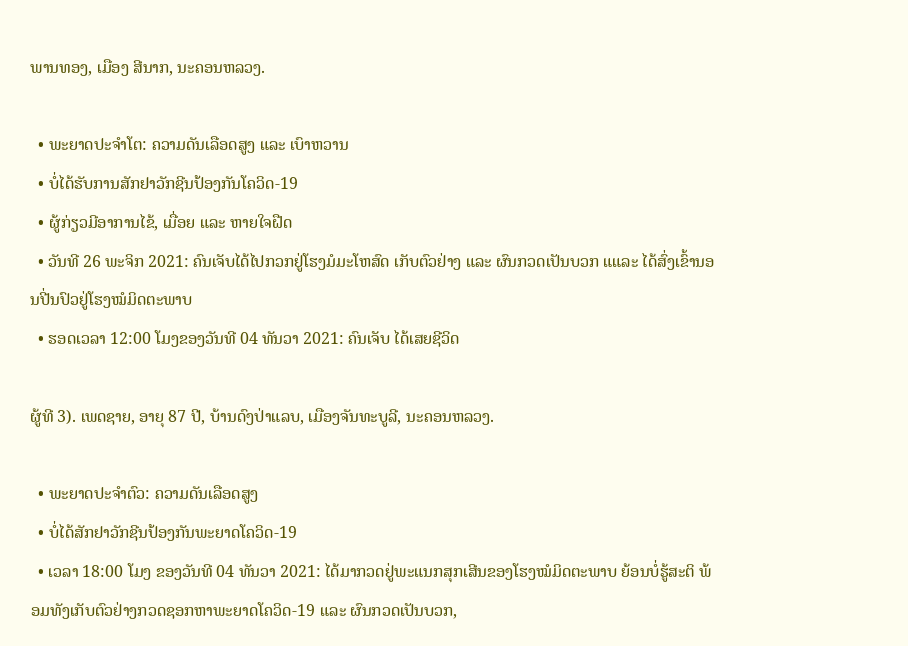ພານທອງ, ເມືອງ ສີນາກ, ນະຄອນຫລວງ.

  • ພະຍາດປະຈຳໂຕ: ຄວາມດັນເລືອດສູງ ແລະ ເບົາຫວານ
  • ບໍ່ໄດ້ຮັບການສັກຢາວັກຊີນປ້ອງກັນໂຄວິດ-19
  • ຜູ້ກ່ຽວມີອາການໄຂ້, ເມື່ອຍ ແລະ ຫາຍໃຈຝືດ
  • ວັນທີ 26 ພະຈິກ 2021: ຄົນເຈັບໄດ້ໄປກວກຢູ່ໂຮງມໍມະໂຫສົດ ເກັບຕົວຢ່າງ ແລະ ຜົນກວດເປັນບວກ ແແລະ ໄດ້ສົ່ງເຂົ້ານອນປີ່ນປົວຢູ່ໂຮງໝໍມິດຕະພາບ
  • ຮອດເວລາ 12:00 ໂມງຂອງວັນທີ 04 ທັນວາ 2021: ຄົນເຈັບ ໄດ້ເສຍຊີວິດ

ຜູ້ທີ 3). ເພດຊາຍ, ອາຍຸ 87 ປີ, ບ້ານດົງປ່າແລບ, ເມືອງຈັນທະບູລີ, ນະຄອນຫລວງ.

  • ພະຍາດປະຈໍາຕົວ: ຄວາມດັນເລືອດສູງ
  • ບໍ່ໄດ້ສັກຢາວັກຊີນປ້ອງກັນພະຍາດໂຄວິດ-19
  • ເວລາ 18:00 ໂມງ ຂອງວັນທີ 04 ທັນວາ 2021: ໄດ້ມາກວດຢູ່ພະແນກສຸກເສີນຂອງໂຮງໝໍມິດຕະພາບ ຍ້ອນບໍ່ຮູ້ສະຕິ ພ້ອມທັງເກັບຕົວຢ່າງກວດຊອກຫາພະຍາດໂຄວິດ-19 ແລະ ຜົນກວດເປັນບວກ,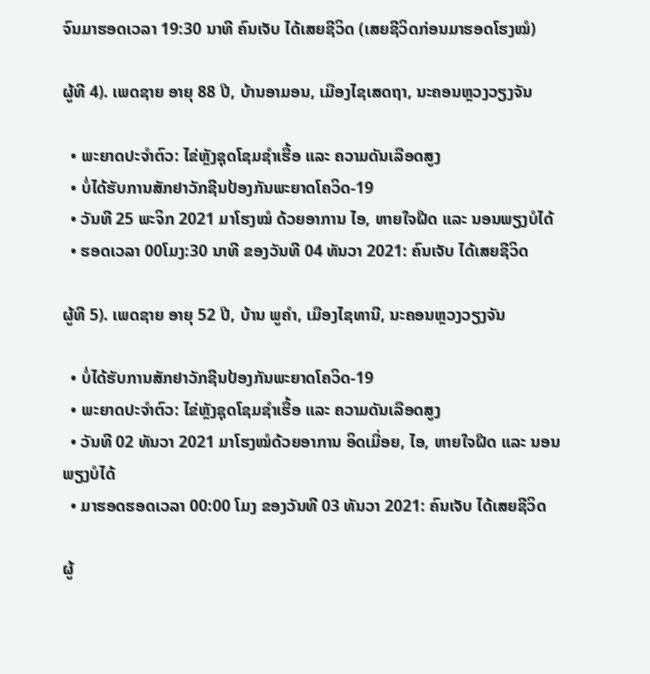ຈົນມາຮອດເວລາ 19:30 ນາທີ ຄົນເຈັບ ໄດ້ເສຍຊີວິດ (ເສຍຊີວິດກ່ອນມາຮອດໂຮງໝໍ)

ຜູ້ທີ 4). ເພດຊາຍ ອາຍຸ 88 ປີ, ບ້ານອາມອນ, ເມືອງໄຊເສດຖາ, ນະຄອນຫຼວງວຽງຈັນ

  • ພະຍາດປະຈໍາຕົວ: ໄຂ່ຫຼັງຊຸດໂຊມຊຳເຮື້ອ ແລະ ຄວາມດັນເລືອດສູງ
  • ບໍ່ໄດ້ຮັບການສັກຢາວັກຊີນປ້ອງກັນພະຍາດໂຄວິດ-19
  • ວັນທີ 25 ພະຈິກ 2021 ມາໂຮງໝໍ ດ້ວຍອາການ ໄອ, ຫາຍໃຈຝືດ ແລະ ນອນພຽງບໍໄດ້
  • ຮອດເວລາ 00ໂມງ:30 ນາທີ ຂອງວັນທີ 04 ທັນວາ 2021: ຄົນເຈັບ ໄດ້ເສຍຊີວິດ

ຜູ້ທີ 5). ເພດຊາຍ ອາຍຸ 52 ປີ, ບ້ານ ພູຄຳ, ເມືອງໄຊທານີ, ນະຄອນຫຼວງວຽງຈັນ

  • ບໍ່ໄດ້ຮັບການສັກຢາວັກຊີນປ້ອງກັນພະຍາດໂຄວິດ-19
  • ພະຍາດປະຈຳຕົວ: ໄຂ່ຫຼັງຊຸດໂຊມຊຳເຮື້ອ ແລະ ຄວາມດັນເລືອດສູງ
  • ວັນທີ 02 ທັນວາ 2021 ມາໂຮງໝໍດ້ວຍອາການ ອິດເມື່ອຍ, ໄອ, ຫາຍໃຈຝືດ ແລະ ນອນພຽງບໍໄດ້
  • ມາຮອດຮອດເວລາ 00:00 ໂມງ ຂອງວັນທີ 03 ທັນວາ 2021: ຄົນເຈັບ ໄດ້ເສຍຊີວິດ

ຜູ້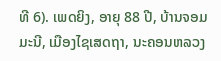ທີ 6). ເພດຍິງ, ອາຍຸ 88 ປີ, ບ້ານຈອມມະນີ, ເມືອງໄຊເສດຖາ, ນະຄອນຫລວງ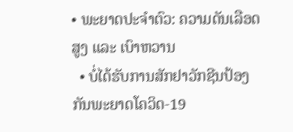• ພະຍາດປະຈໍາຕົວ: ຄວາມດັນເລືອດສູງ ແລະ ເບົາຫວານ
  • ບໍ່ໄດ້ຮັບການສັກຢາວັກຊີນປ້ອງກັນພະຍາດໂຄວິດ-19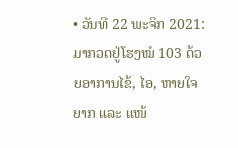• ວັນທີ 22 ພະຈິກ 2021: ມາກວດຢູ່ໂຮງໝໍ 103 ດ້ວຍອາການໄຂ້, ໄອ, ຫາຍໃຈຍາກ ແລະ ແໜ້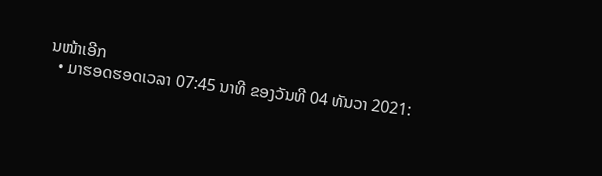ນໜ້າເອີກ
  • ມາຮອດຮອດເວລາ 07:45 ນາທີ ຂອງວັນທີ 04 ທັນວາ 2021: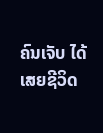ຄົນເຈັບ ໄດ້ເສຍຊີວິດ